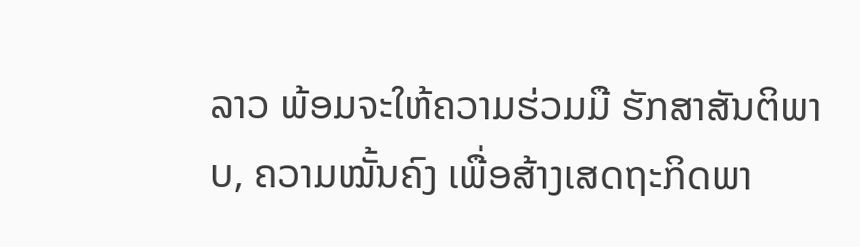ລາວ ພ້ອມຈະໃຫ້ຄວາມຮ່ວມມື ຮັກສາສັນຕິພາບ, ຄວາມໝັ້ນຄົງ ເພື່ອສ້າງເສດຖະກິດພາ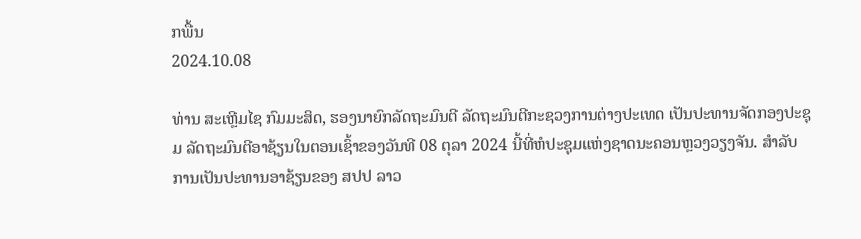ກພື້ນ
2024.10.08

ທ່ານ ສະເຫຼີມໄຊ ກົມມະສິດ, ຮອງນາຍົກລັດຖະມົນຕີ ລັດຖະມົນຕີກະຊວງການຕ່າງປະເທດ ເປັນປະທານຈັດກອງປະຊຸມ ລັດຖະມົນຕີອາຊ້ຽນໃນຕອນເຊົ້າຂອງວັນທີ 08 ຕຸລາ 2024 ນີ້ທີ່ຫໍປະຊຸມແຫ່ງຊາດນະຄອນຫຼວງວຽງຈັນ. ສຳລັບການເປັນປະທານອາຊ້ຽນຂອງ ສປປ ລາວ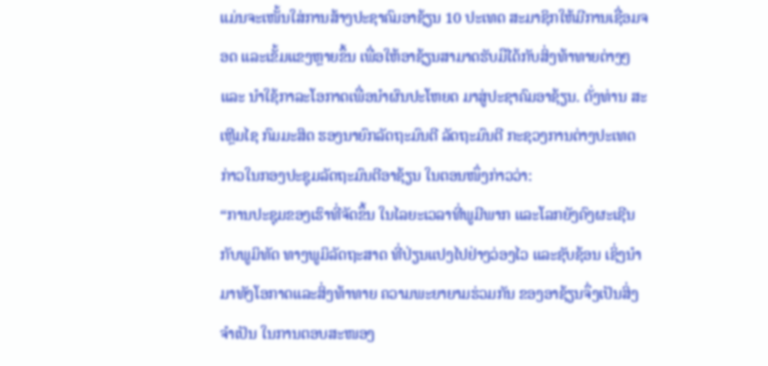ແມ່ນຈະເໜັ້ນໃສ່ການສ້າງປະຊາຄົມອາຊ້ຽນ 10 ປະເທດ ສະມາຊິກໃຫ້ມີການເຊື່ອມຈອດ ແລະເຂັ້ມແຂງຫຼາຍຂຶ້ນ ເພື່ອໃຫ້ອາຊ້ຽນສາມາດຮັບມືໄດ້ກັບສິ່ງທ້າທາຍຕ່າງໆ ແລະ ນໍາໃຊ້ກາລະໂອກາດເພື່ອນໍາຜົນປະໂຫຍດ ມາສູ່ປະຊາຄົມອາຊ້ຽນ. ດັ່ງທ່ານ ສະເຫຼີມໄຊ ກົມມະສິດ ຮອງນາຍົກລັດຖະມົນຕີ ລັດຖະມົນຕີ ກະຊວງການຕ່າງປະເທດ ກ່າວໃນກອງປະຊຸມລັດຖະມົນຕີອາຊ້ຽນ ໃນຕອນໜຶ່ງກ່າວວ່າ:
“ການປະຊຸມຂອງເຮົາທີ່ຈັດຂຶ້ນ ໃນໄລຍະເວລາທີ່ພູມີພາກ ແລະໂລກຍັງຄົງຜະເຊີນກັບພູມິທັດ ທາງພູມິລັດຖະສາດ ທີ່ປ່ຽນແປງໄປຢ່າງວ່ອງໄວ ແລະຊັບຊ້ອນ ເຊິ່ງນໍາມາທັງໂອກາດແລະສິ່ງທ້າທາຍ ຄວາມພະຍາຍາມຮ່ວມກັນ ຂອງອາຊ້ຽນຈຶ່ງເປັນສິ່ງຈຳເປັນ ໃນການຕອບສະໜອງ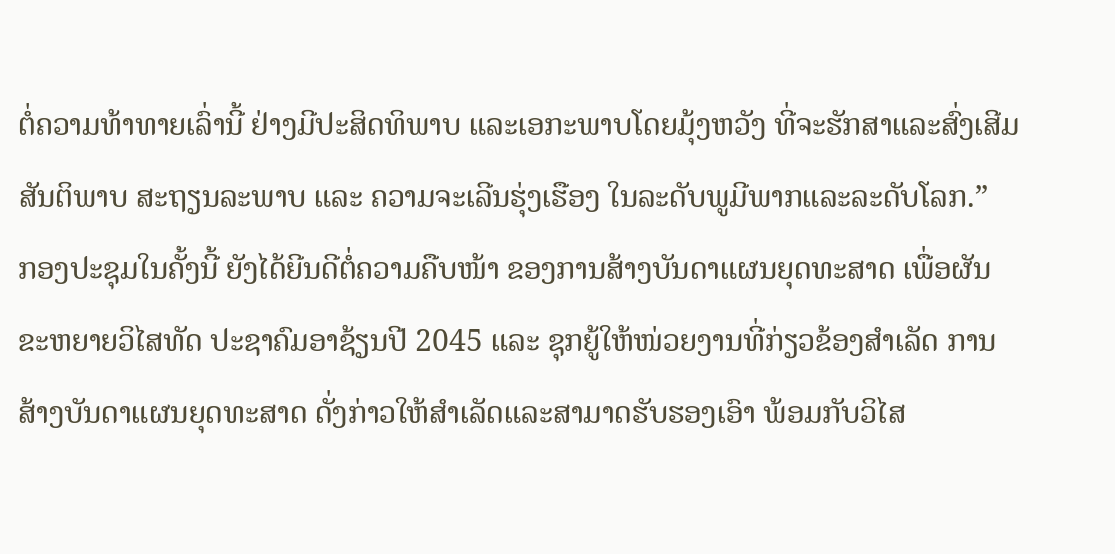ຕໍ່ຄວາມທ້າທາຍເລົ່ານີ້ ຢ່າງມີປະສິດທິພາບ ແລະເອກະພາບໂດຍມຸ້ງຫວັງ ທີ່ຈະຮັກສາແລະສົ່ງເສີມສັນຕິພາບ ສະຖຽນລະພາບ ແລະ ຄວາມຈະເລີນຮຸ່ງເຮືອງ ໃນລະດັບພູມີພາກແລະລະດັບໂລກ.”
ກອງປະຊຸມໃນຄັ້ງນີ້ ຍັງໄດ້ຍີນດີຕໍ່ຄວາມຄືບໜ້າ ຂອງການສ້າງບັນດາແຜນຍຸດທະສາດ ເພື່ອຜັນຂະຫຍາຍວິໄສທັດ ປະຊາຄົມອາຊ້ຽນປີ 2045 ແລະ ຊຸກຍູ້ໃຫ້ໜ່ວຍງານທີ່ກ່ຽວຂ້ອງສຳເລັດ ການສ້າງບັນດາແຜນຍຸດທະສາດ ດັ່ງກ່າວໃຫ້ສຳເລັດແລະສາມາດຮັບຮອງເອົາ ພ້ອມກັບວິໄສ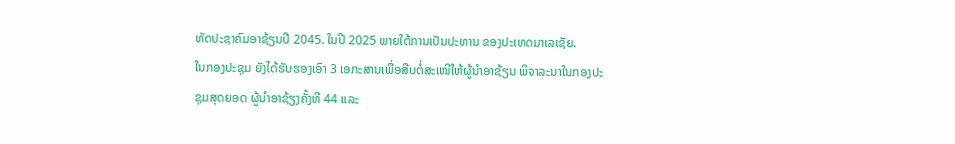ທັດປະຊາຄົມອາຊ້ຽນປີ 2045. ໃນປີ 2025 ພາຍໃຕ້ການເປັນປະທານ ຂອງປະເທດມາເລເຊັຍ.
ໃນກອງປະຊຸມ ຍັງໄດ້ຮັບຮອງເອົາ 3 ເອກະສານເພື່ອສືບຕໍ່ສະເໜີໃຫ້ຜູ້ນຳອາຊ້ຽນ ພິຈາລະນາໃນກອງປະຊຸມສຸດຍອດ ຜູ້ນໍາອາຊ້ຽງຄັ້ງທີ 44 ແລະ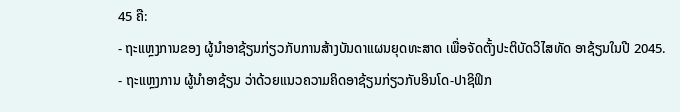45 ຄື:
- ຖະແຫຼງການຂອງ ຜູ້ນໍາອາຊ້ຽນກ່ຽວກັບການສ້າງບັນດາແຜນຍຸດທະສາດ ເພື່ອຈັດຕັ້ງປະຕິບັດວິໄສທັດ ອາຊ້ຽນໃນປີ 2045.
- ຖະແຫຼງການ ຜູ້ນໍາອາຊ້ຽນ ວ່າດ້ວຍແນວຄວາມຄິດອາຊ້ຽນກ່ຽວກັບອິນໂດ-ປາຊິຟິກ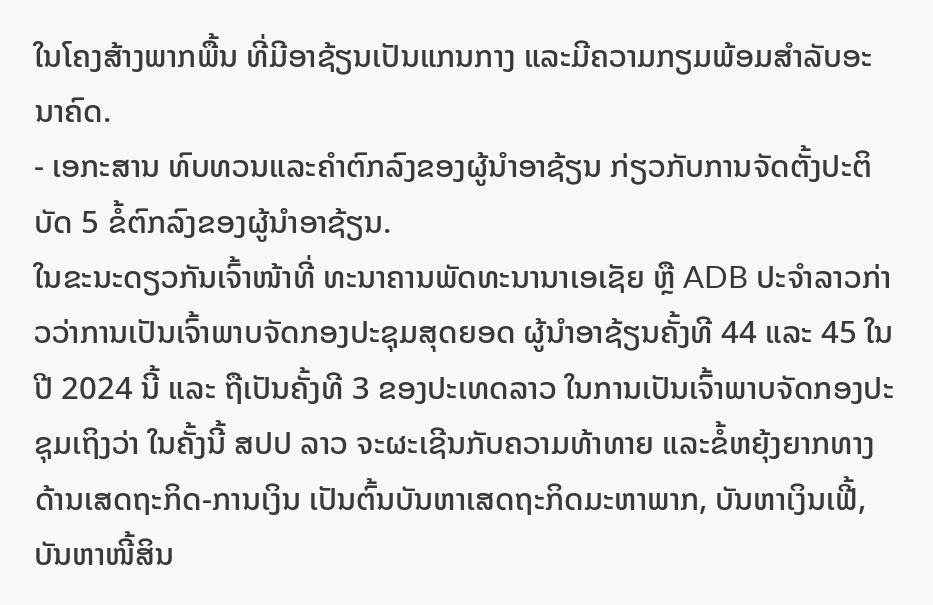ໃນໂຄງສ້າງພາກພື້ນ ທີ່ມີອາຊ້ຽນເປັນແກນກາງ ແລະມີຄວາມກຽມພ້ອມສຳລັບອະນາຄົດ.
- ເອກະສານ ທົບທວນແລະຄຳຕົກລົງຂອງຜູ້ນໍາອາຊ້ຽນ ກ່ຽວກັບການຈັດຕັ້ງປະຕິບັດ 5 ຂໍ້ຕົກລົງຂອງຜູ້ນໍາອາຊ້ຽນ.
ໃນຂະນະດຽວກັນເຈົ້າໜ້າທີ່ ທະນາຄານພັດທະນານາເອເຊັຍ ຫຼື ADB ປະຈຳລາວກ່າວວ່າການເປັນເຈົ້າພາບຈັດກອງປະຊຸມສຸດຍອດ ຜູ້ນໍາອາຊ້ຽນຄັ້ງທີ 44 ແລະ 45 ໃນປີ 2024 ນີ້ ແລະ ຖືເປັນຄັ້ງທີ 3 ຂອງປະເທດລາວ ໃນການເປັນເຈົ້າພາບຈັດກອງປະຊຸມເຖິງວ່າ ໃນຄັ້ງນີ້ ສປປ ລາວ ຈະຜະເຊີນກັບຄວາມທ້າທາຍ ແລະຂໍ້ຫຍຸ້ງຍາກທາງດ້ານເສດຖະກິດ-ການເງິນ ເປັນຕົ້ນບັນຫາເສດຖະກິດມະຫາພາກ, ບັນຫາເງິນເຟີ້, ບັນຫາໜີ້ສິນ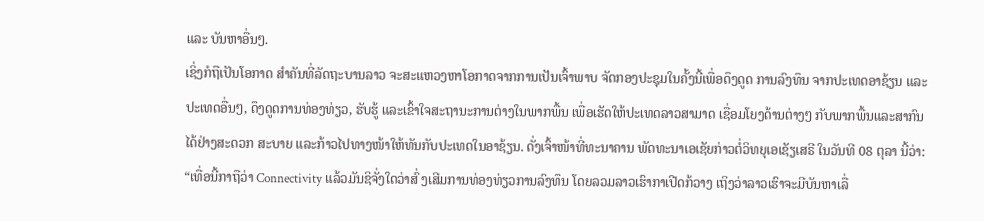ແລະ ບັນຫາອື່ນໆ.
ເຊິ່ງກໍຖືເປັນໂອກາດ ສໍາຄັນທີ່ລັດຖະບານລາວ ຈະສະແຫວງຫາໂອກາດຈາກການເປັນເຈົ້າພາບ ຈັດກອງປະຊຸມໃນຄັ້ງນີ້ເພື່ອດຶງດູດ ການລົງທຶນ ຈາກປະເທດອາຊ້ຽນ ແລະປະເທດອື່ນໆ, ດຶງດູດການທ່ອງທ່ຽວ, ຮັບຮູ້ ແລະເຂົ້າໃຈສະຖານະການຕ່າງໃນພາກພື້ນ ເພື່ອເຮັດໃຫ້ປະເທດລາວສາມາດ ເຊື່ອມໂຍງດ້ານຕ່າງໆ ກັບພາກພື້ນແລະສາກົນໄດ້ຢ່າງສະດວກ ສະບາຍ ແລະກ້າວໄປທາງໜ້າໃຫ້ທັນກັບປະເທດໃນອາຊ້ຽນ. ດັ່ງເຈົ້າໜ້າທີ່ທະນາຄານ ພັດທະນາເອເຊັຍກ່າວຕໍ່ວິທຍຸເອເຊັຽເສຣີ ໃນວັນທີ 08 ຕຸລາ ນີ້ວ່າ:
“ເທື່ອນີ້ກາຖືວ່າ Connectivity ແລ້ວມັນຊິຈັ່ງໃດວ່າສົ່ ງເສີມການທ່ອງທ່ຽວການລົງທຶນ ໂດຍລວມລາວເຮົາກາເປີດກ້ວາງ ເຖິງວ່າລາວເຮົາຈະມີບັນຫາເລື່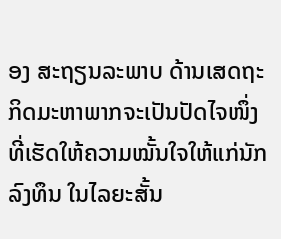ອງ ສະຖຽນລະພາບ ດ້ານເສດຖະກິດມະຫາພາກຈະເປັນປັດໄຈໜຶ່ງ ທີ່ເຮັດໃຫ້ຄວາມໝັ້ນໃຈໃຫ້ແກ່ນັກລົງທຶນ ໃນໄລຍະສັ້ນ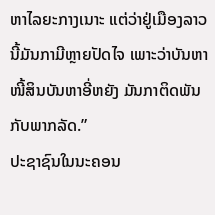ຫາໄລຍະກາງເນາະ ແຕ່ວ່າຢູ່ເມືອງລາວນີ້ມັນກາມີຫຼາຍປັດໄຈ ເພາະວ່າບັນຫາໜີ້ສິນບັນຫາອີ່ຫຍັງ ມັນກາຕິດພັນກັບພາກລັດ.”
ປະຊາຊົນໃນນະຄອນ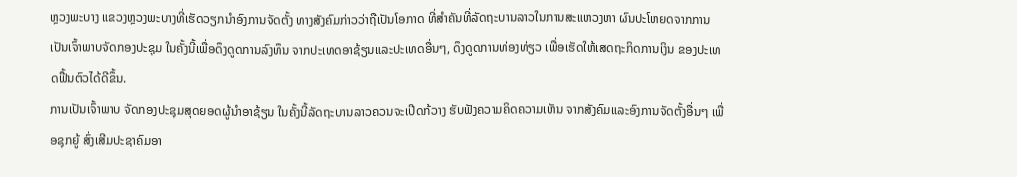ຫຼວງພະບາງ ແຂວງຫຼວງພະບາງທີ່ເຮັດວຽກນຳອົງການຈັດຕັ້ງ ທາງສັງຄົມກ່າວວ່າຖືເປັນໂອກາດ ທີ່ສຳຄັນທີ່ລັດຖະບານລາວໃນການສະແຫວງຫາ ຜົນປະໂຫຍດຈາກການເປັນເຈົ້າພາບຈັດກອງປະຊຸມ ໃນຄັ້ງນີ້ເພື່ອດຶງດູດການລົງທຶນ ຈາກປະເທດອາຊ້ຽນແລະປະເທດອື່ນໆ, ດຶງດູດການທ່ອງທ່ຽວ ເພື່ອເຮັດໃຫ້ເສດຖະກິດການເງິນ ຂອງປະເທດຟື້ນຕົວໄດ້ດີຂຶ້ນ.
ການເປັນເຈົ້າພາບ ຈັດກອງປະຊຸມສຸດຍອດຜູ້ນໍາອາຊ້ຽນ ໃນຄັ້ງນີ້ລັດຖະບານລາວຄວນຈະເປີດກ້ວາງ ຮັບຟັງຄວາມຄິດຄວາມເຫັນ ຈາກສັງຄົມແລະອົງການຈັດຕັ້ງອື່ນໆ ເພື່ອຊຸກຍູ້ ສົ່ງເສີມປະຊາຄົມອາ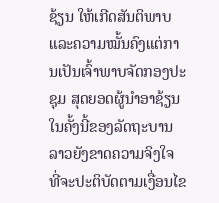ຊ້ຽນ ໃຫ້ເກີດສັນຕິພາບ ແລະຄວາມໝັ້ນຄົງແຕ່ການເປັນເຈົ້າພາບຈັດກອງປະຊຸມ ສຸດຍອດຜູ້ນໍາອາຊ້ຽນ ໃນຄັ້ງນີ້ຂອງລັດຖະບານລາວຍັງຂາດຄວາມຈິງໃຈ ທີ່ຈະປະຕິບັດຕາມເງື່ອນໄຂ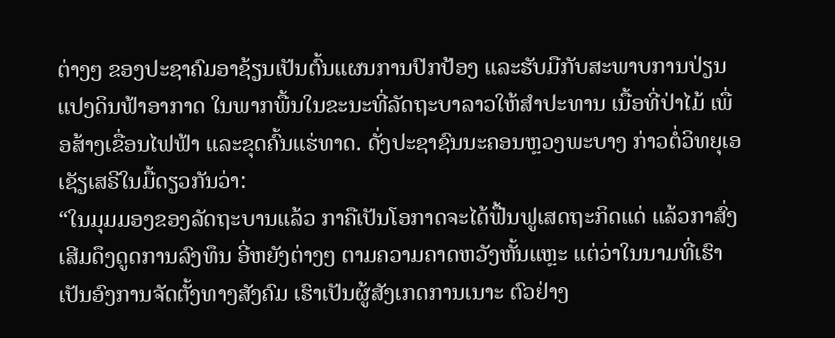ຕ່າງໆ ຂອງປະຊາຄົມອາຊ້ຽນເປັນຕົ້ນແຜນການປົກປ້ອງ ແລະຮັບມືກັບສະພາບການປ່ຽນແປງດິນຟ້າອາກາດ ໃນພາກພື້ນໃນຂະນະທີ່ລັດຖະບາລາວໃຫ້ສໍາປະທານ ເນື້ອທີ່ປ່າໄມ້ ເພື່ອສ້າງເຂື່ອນໄຟຟ້າ ແລະຂຸດຄົ້ນແຮ່ທາດ. ດັ່ງປະຊາຊົນນະຄອນຫຼວງພະບາງ ກ່າວຕໍ່ວິທຍຸເອເຊັຽເສຣີໃນມື້ດຽວກັນວ່າ:
“ໃນມຸມມອງຂອງລັດຖະບານແລ້ວ ກາຄືເປັນໂອກາດຈະໄດ້ຟື້ນຟູເສດຖະກິດແດ່ ແລ້ວກາສົ່ງເສີມດຶງດູດການລົງທຶນ ອີ່ຫຍັງຕ່າງໆ ຕາມຄວາມຄາດຫວັງຫັ້ນແຫຼະ ແຕ່ວ່າໃນນາມທີ່ເຮົາເປັນອົງການຈັດຕັ້ງທາງສັງຄົມ ເຮົາເປັນຜູ້ສັງເກດການເນາະ ຕົວຢ່າງ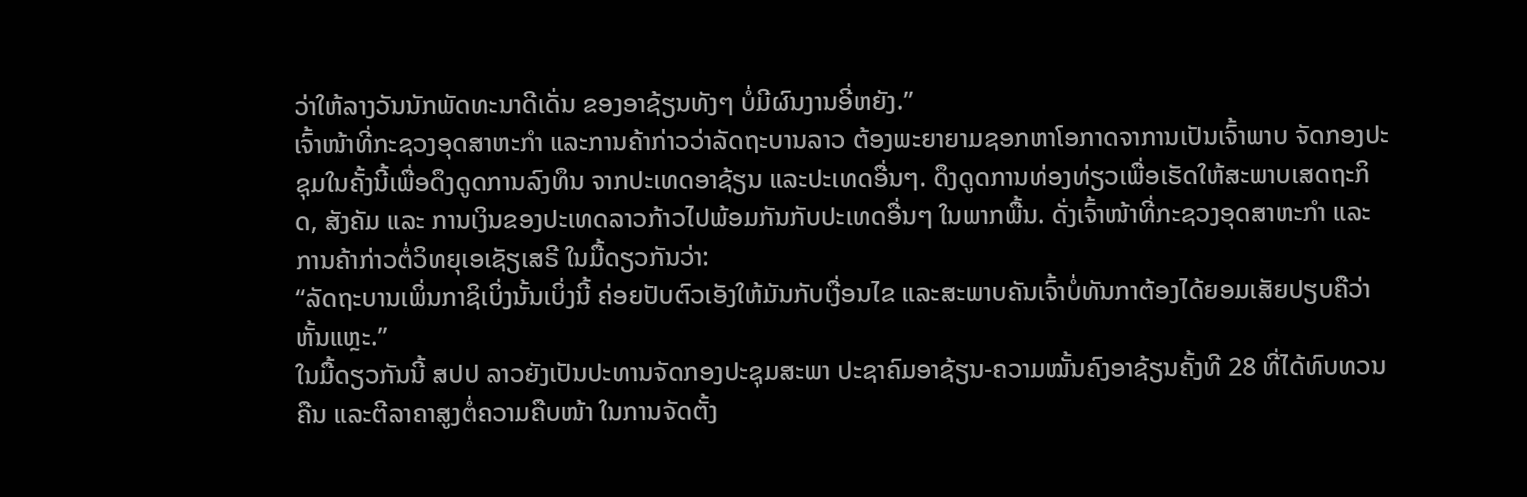ວ່າໃຫ້ລາງວັນນັກພັດທະນາດີເດັ່ນ ຂອງອາຊ້ຽນທັງໆ ບໍ່ມີຜົນງານອີ່ຫຍັງ.”
ເຈົ້າໜ້າທີ່ກະຊວງອຸດສາຫະກຳ ແລະການຄ້າກ່າວວ່າລັດຖະບານລາວ ຕ້ອງພະຍາຍາມຊອກຫາໂອກາດຈາການເປັນເຈົ້າພາບ ຈັດກອງປະຊຸມໃນຄັ້ງນີ້ເພື່ອດຶງດູດການລົງທຶນ ຈາກປະເທດອາຊ້ຽນ ແລະປະເທດອື່ນໆ. ດຶງດູດການທ່ອງທ່ຽວເພື່ອເຮັດໃຫ້ສະພາບເສດຖະກິດ, ສັງຄັມ ແລະ ການເງິນຂອງປະເທດລາວກ້າວໄປພ້ອມກັນກັບປະເທດອື່ນໆ ໃນພາກພື້ນ. ດັ່ງເຈົ້າໜ້າທີ່ກະຊວງອຸດສາຫະກຳ ແລະການຄ້າກ່າວຕໍ່ວິທຍຸເອເຊັຽເສຣີ ໃນມື້ດຽວກັນວ່າ:
“ລັດຖະບານເພິ່ນກາຊິເບິ່ງນັ້ນເບິ່ງນີ້ ຄ່ອຍປັບຕົວເອັງໃຫ້ມັນກັບເງື່ອນໄຂ ແລະສະພາບຄັນເຈົ້າບໍ່ທັນກາຕ້ອງໄດ້ຍອມເສັຍປຽບຄືວ່າຫັ້ນແຫຼະ.”
ໃນມື້ດຽວກັນນີ້ ສປປ ລາວຍັງເປັນປະທານຈັດກອງປະຊຸມສະພາ ປະຊາຄົມອາຊ້ຽນ-ຄວາມໝັ້ນຄົງອາຊ້ຽນຄັ້ງທີ 28 ທີ່ໄດ້ທົບທວນຄືນ ແລະຕີລາຄາສູງຕໍ່ຄວາມຄືບໜ້າ ໃນການຈັດຕັ້ງ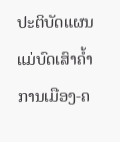ປະຕິບັດແຜນແມ່ບົດເສົາຄໍ້າການເມືອງ-ຄ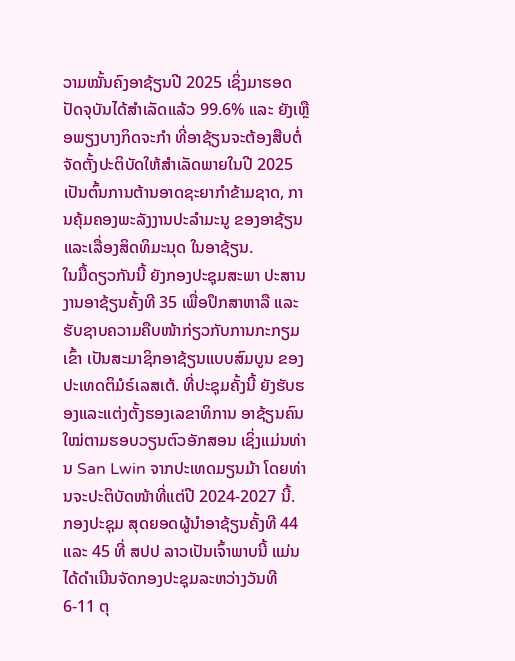ວາມໝັ້ນຄົງອາຊ້ຽນປີ 2025 ເຊິ່ງມາຮອດປັດຈຸບັນໄດ້ສຳເລັດແລ້ວ 99.6% ແລະ ຍັງເຫຼືອພຽງບາງກິດຈະກຳ ທີ່ອາຊ້ຽນຈະຕ້ອງສືບຕໍ່ ຈັດຕັ້ງປະຕິບັດໃຫ້ສຳເລັດພາຍໃນປີ 2025 ເປັນຕົ້ນການຕ້ານອາດຊະຍາກຳຂ້າມຊາດ, ການຄຸ້ມຄອງພະລັງງານປະລໍາມະນູ ຂອງອາຊ້ຽນ ແລະເລື່ອງສິດທິມະນຸດ ໃນອາຊ້ຽນ.
ໃນມື້ດຽວກັນນີ້ ຍັງກອງປະຊຸມສະພາ ປະສານງານອາຊ້ຽນຄັ້ງທີ 35 ເພື່ອປຶກສາຫາລື ແລະຮັບຊາບຄວາມຄືບໜ້າກ່ຽວກັບການກະກຽມເຂົ້າ ເປັນສະມາຊິກອາຊ້ຽນແບບສົມບູນ ຂອງປະເທດຕິມໍຣ໌ເລສເຕ້. ທີ່ປະຊຸມຄັ້ງນີ້ ຍັງຮັບຮອງແລະແຕ່ງຕັ້ງຮອງເລຂາທິການ ອາຊ້ຽນຄົນໃໝ່ຕາມຮອບວຽນຕົວອັກສອນ ເຊິ່ງແມ່ນທ່ານ San Lwin ຈາກປະເທດມຽນມ້າ ໂດຍທ່ານຈະປະຕິບັດໜ້າທີ່ແຕ່ປີ 2024-2027 ນີ້.
ກອງປະຊຸມ ສຸດຍອດຜູ້ນໍາອາຊ້ຽນຄັ້ງທີ 44 ແລະ 45 ທີ່ ສປປ ລາວເປັນເຈົ້າພາບນີ້ ແມ່ນໄດ້ດຳເນີນຈັດກອງປະຊຸມລະຫວ່າງວັນທີ 6-11 ຕຸ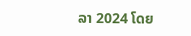ລາ 2024 ໂດຍ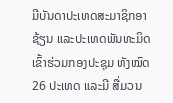ມີບັນດາປະເທດສະມາຊິກອາຊ້ຽນ ແລະປະເທດພັນທະມິດເຂົ້າຮ່ວມກອງປະຊຸມ ທັງໝົດ 26 ປະເທດ ແລະມີ ສື່ມວນ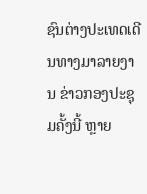ຊົນຕ່າງປະເທດເດີນທາງມາລາຍງານ ຂ່າວກອງປະຊຸມຄັ້ງນີ້ ຫຼາຍ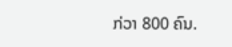ກ່ວາ 800 ຄົນ.